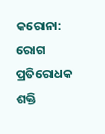କରୋନା: ରୋଗ ପ୍ରତିରୋଧକ ଶକ୍ତି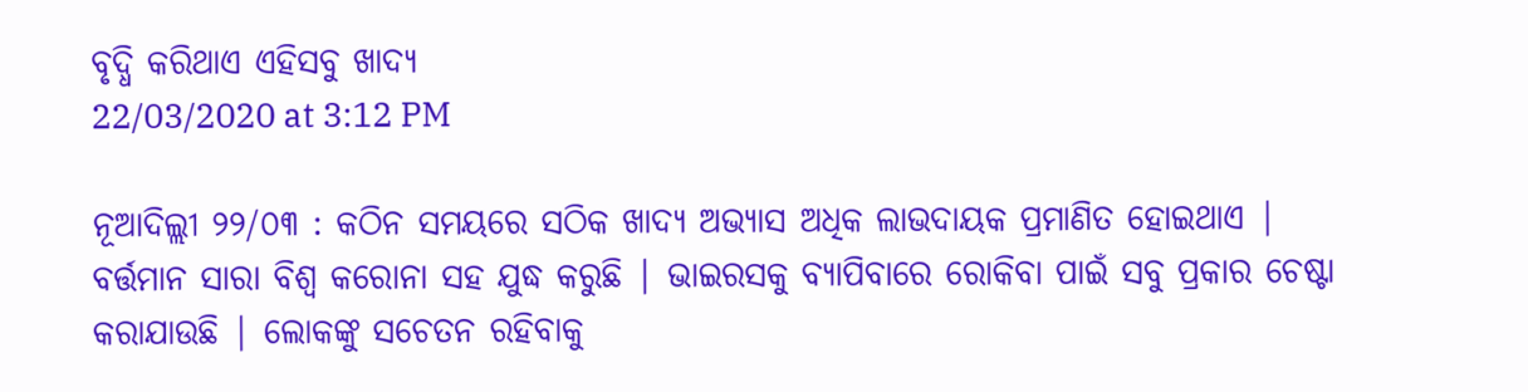ବୃଦ୍ଧି କରିଥାଏ ଏହିସବୁ ଖାଦ୍ୟ
22/03/2020 at 3:12 PM

ନୂଆଦିଲ୍ଲୀ ୨୨/୦୩ : କଠିନ ସମୟରେ ସଠିକ ଖାଦ୍ୟ ଅଭ୍ୟାସ ଅଧିକ ଲାଭଦାୟକ ପ୍ରମାଣିତ ହୋଇଥାଏ | ବର୍ତ୍ତମାନ ସାରା ବିଶ୍ୱ କରୋନା ସହ ଯୁଦ୍ଧ କରୁଛି | ଭାଇରସକୁ ବ୍ୟାପିବାରେ ରୋକିବା ପାଇଁ ସବୁ ପ୍ରକାର ଚେଷ୍ଟା କରାଯାଉଛି | ଲୋକଙ୍କୁ ସଚେତନ ରହିବାକୁ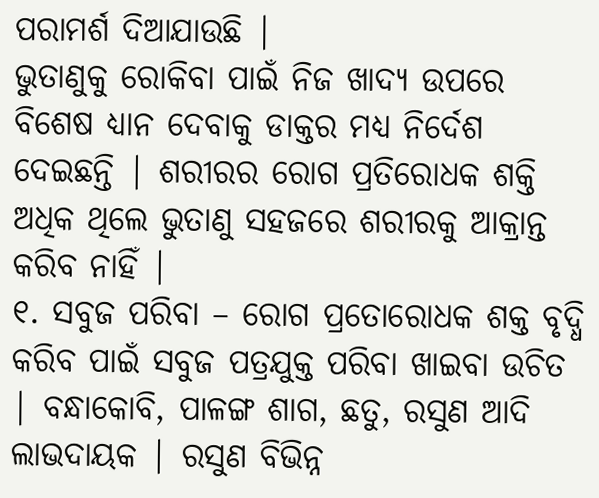ପରାମର୍ଶ ଦିଆଯାଉଛି |
ଭୁତାଣୁକୁ ରୋକିବା ପାଇଁ ନିଜ ଖାଦ୍ୟ ଉପରେ ବିଶେଷ ଧ୍ୟାନ ଦେବାକୁ ଡାକ୍ତର ମଧ୍ୟ ନିର୍ଦେଶ ଦେଇଛନ୍ତି | ଶରୀରର ରୋଗ ପ୍ରତିରୋଧକ ଶକ୍ତି ଅଧିକ ଥିଲେ ଭୁତାଣୁ ସହଜରେ ଶରୀରକୁ ଆକ୍ରାନ୍ତ କରିବ ନାହିଁ |
୧. ସବୁଜ ପରିବା – ରୋଗ ପ୍ରତୋରୋଧକ ଶକ୍ତ ବୃଦ୍ଧି କରିବ ପାଇଁ ସବୁଜ ପତ୍ରଯୁକ୍ତ ପରିବା ଖାଇବା ଉଚିତ | ବନ୍ଧାକୋବି, ପାଳଙ୍ଗ ଶାଗ, ଛତୁ, ରସୁଣ ଆଦି ଲାଭଦାୟକ | ରସୁଣ ବିଭିନ୍ନ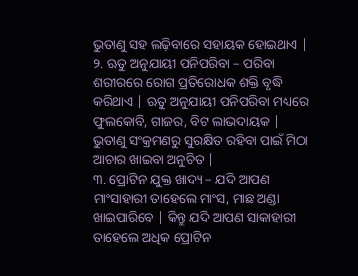ଭୁତାଣୁ ସହ ଲଢ଼ିବାରେ ସହାୟକ ହୋଇଥାଏ |
୨. ଋତୁ ଅନୁଯାୟୀ ପନିପରିବା – ପରିବା ଶରୀରରେ ରୋଗ ପ୍ରତିରୋଧକ ଶକ୍ତି ବୃଦ୍ଧି କରିଥାଏ | ଋତୁ ଅନୁଯାୟୀ ପନିପରିବା ମଧ୍ୟରେ ଫୁଲକୋବି, ଗାଜର, ବିଟ ଲାଭଦାୟକ | ଭୁତାଣୁ ସଂକ୍ରମଣରୁ ସୁରକ୍ଷିତ ରହିବା ପାଇଁ ମିଠା ଆଚାର ଖାଇବା ଅନୁଚିତ |
୩. ପ୍ରୋଟିନ ଯୁକ୍ତ ଖାଦ୍ୟ – ଯଦି ଆପଣ ମାଂସାହାରୀ ତାହେଲେ ମାଂସ, ମାଛ ଅଣ୍ଡା ଖାଇପାରିବେ | କିନ୍ତୁ ଯଦି ଆପଣ ସାକାହାରୀ ତାହେଲେ ଅଧିକ ପ୍ରୋଟିନ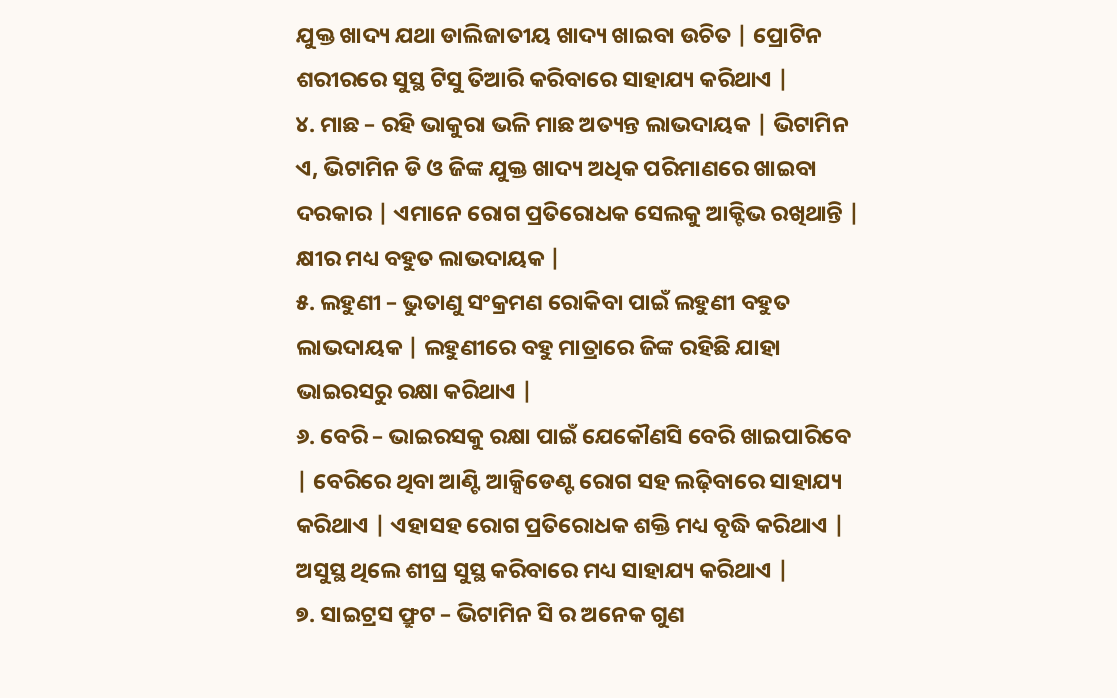ଯୁକ୍ତ ଖାଦ୍ୟ ଯଥା ଡାଲିଜାତୀୟ ଖାଦ୍ୟ ଖାଇବା ଉଚିତ | ପ୍ରୋଟିନ ଶରୀରରେ ସୁସ୍ଥ ଟିସୁ ତିଆରି କରିବାରେ ସାହାଯ୍ୟ କରିଥାଏ |
୪. ମାଛ – ରହି ଭାକୁରା ଭଳି ମାଛ ଅତ୍ୟନ୍ତ ଲାଭଦାୟକ | ଭିଟାମିନ ଏ, ଭିଟାମିନ ଡି ଓ ଜିଙ୍କ ଯୁକ୍ତ ଖାଦ୍ୟ ଅଧିକ ପରିମାଣରେ ଖାଇବା ଦରକାର | ଏମାନେ ରୋଗ ପ୍ରତିରୋଧକ ସେଲକୁ ଆକ୍ଟିଭ ରଖିଥାନ୍ତି | କ୍ଷୀର ମଧ୍ୟ ବହୁତ ଲାଭଦାୟକ |
୫. ଲହୁଣୀ – ଭୁତାଣୁ ସଂକ୍ରମଣ ରୋକିବା ପାଇଁ ଲହୁଣୀ ବହୁତ ଲାଭଦାୟକ | ଲହୁଣୀରେ ବହୁ ମାତ୍ରାରେ ଜିଙ୍କ ରହିଛି ଯାହା ଭାଇରସରୁ ରକ୍ଷା କରିଥାଏ |
୬. ବେରି – ଭାଇରସକୁ ରକ୍ଷା ପାଇଁ ଯେକୌଣସି ବେରି ଖାଇପାରିବେ | ବେରିରେ ଥିବା ଆଣ୍ଟି ଆକ୍ସିଡେଣ୍ଟ ରୋଗ ସହ ଲଢ଼ିବାରେ ସାହାଯ୍ୟ କରିଥାଏ | ଏହାସହ ରୋଗ ପ୍ରତିରୋଧକ ଶକ୍ତି ମଧ୍ୟ ବୃଦ୍ଧି କରିଥାଏ | ଅସୁସ୍ଥ ଥିଲେ ଶୀଘ୍ର ସୁସ୍ଥ କରିବାରେ ମଧ୍ୟ ସାହାଯ୍ୟ କରିଥାଏ |
୭. ସାଇଟ୍ରସ ଫ୍ରୁଟ – ଭିଟାମିନ ସି ର ଅନେକ ଗୁଣ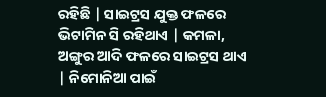ରହିଛି | ସାଇଟ୍ରସ ଯୁକ୍ତ ଫଳରେ ଭିଟାମିନ ସି ରହିଥାଏ | କମଳା, ଅଙ୍ଗୁର ଆଦି ଫଳରେ ସାଇଟ୍ରସ ଥାଏ | ନିମୋନିଆ ପାଇଁ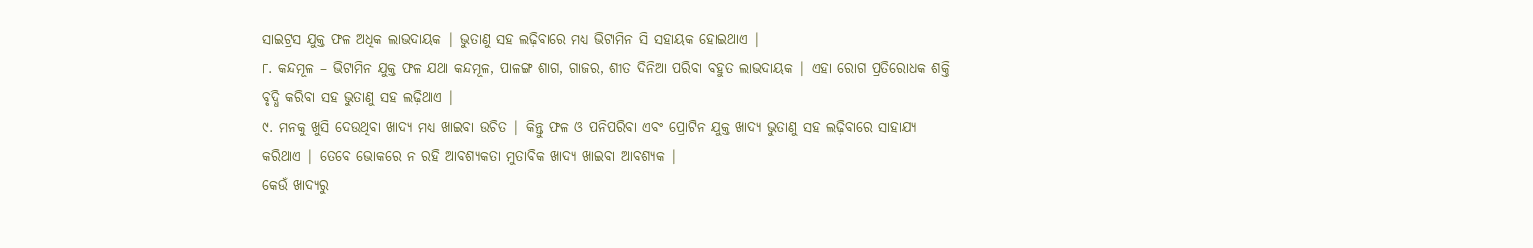ସାଇଟ୍ରସ ଯୁକ୍ତ ଫଳ ଅଧିକ ଲାଭଦାୟକ | ଭୁତାଣୁ ସହ ଲଢ଼ିବାରେ ମଧ୍ୟ ଭିଟାମିନ ସି ସହାୟକ ହୋଇଥାଏ |
୮. କନ୍ଦମୂଳ – ଭିଟାମିନ ଯୁକ୍ତ ଫଳ ଯଥା କନ୍ଦମୂଳ, ପାଳଙ୍ଗ ଶାଗ, ଗାଜର, ଶୀତ ଦିନିଆ ପରିବା ବହୁତ ଲାଭଦାୟକ | ଏହା ରୋଗ ପ୍ରତିରୋଧକ ଶକ୍ତି ବୃଦ୍ଧି କରିବା ସହ ଭୁତାଣୁ ସହ ଲଢ଼ିଥାଏ |
୯. ମନକୁ ଖୁସି ଦେଉଥିବା ଖାଦ୍ୟ ମଧ୍ୟ ଖାଇବା ଉଚିତ | କିନ୍ତୁ ଫଳ ଓ ପନିପରିବା ଏବଂ ପ୍ରୋଟିନ ଯୁକ୍ତ ଖାଦ୍ୟ ଭୁତାଣୁ ସହ ଲଢ଼ିବାରେ ସାହାଯ୍ୟ କରିଥାଏ | ତେବେ ଭୋକରେ ନ ରହି ଆବଶ୍ୟକତା ମୁତାବିକ ଖାଦ୍ୟ ଖାଇବା ଆବଶ୍ୟକ |
କେଉଁ ଖାଦ୍ୟରୁ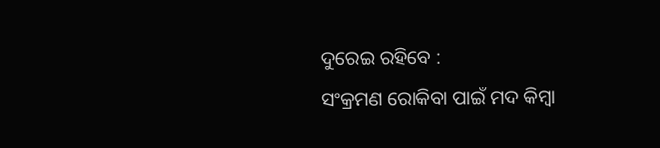ଦୁରେଇ ରହିବେ :
ସଂକ୍ରମଣ ରୋକିବା ପାଇଁ ମଦ କିମ୍ବା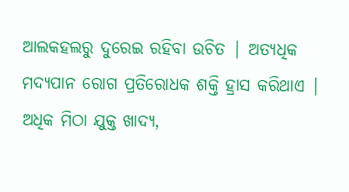ଆଲକହଲରୁ ଦୁରେଇ ରହିବା ଉଚିତ | ଅତ୍ୟଧିକ ମଦ୍ୟପାନ ରୋଗ ପ୍ରତିରୋଧକ ଶକ୍ତି ହ୍ରାସ କରିଥାଏ | ଅଧିକ ମିଠା ଯୁକ୍ତ ଖାଦ୍ୟ,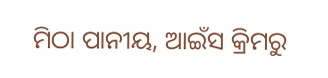ମିଠା ପାନୀୟ, ଆଇଁସ କ୍ରିମରୁ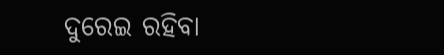ଦୁରେଇ ରହିବା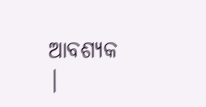ଆବଶ୍ୟକ |